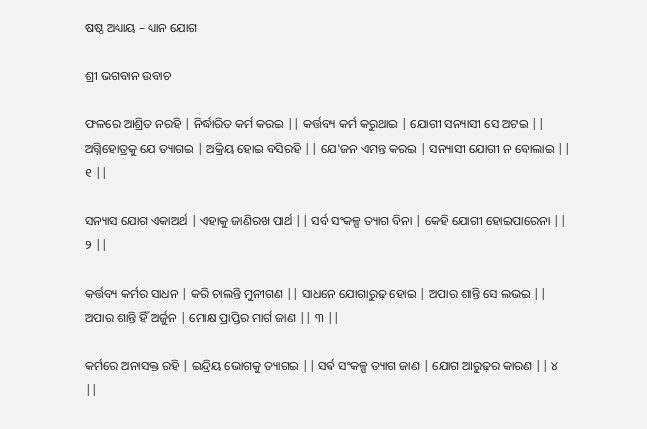ଷଷ୍ଠ ଅଧ୍ୟାୟ – ଧ୍ୟାନ ଯୋଗ

ଶ୍ରୀ ଭଗବାନ ଉବାଚ

ଫଳରେ ଆଶ୍ରିତ ନରହି | ନିର୍ଦ୍ଧାରିତ କର୍ମ କରଇ || କର୍ତ୍ତବ୍ୟ କର୍ମ କରୁଥାଇ | ଯୋଗୀ ସନ୍ୟାସୀ ସେ ଅଟଇ || ଅଗ୍ନିହୋତ୍ରକୁ ଯେ ତ୍ୟାଗଇ | ଅକ୍ରିୟ ହୋଇ ବସିରହି || ଯେ'ଜନ ଏମନ୍ତ କରଇ | ସନ୍ୟାସୀ ଯୋଗୀ ନ ବୋଲାଇ || ୧ ||

ସନ୍ୟାସ ଯୋଗ ଏକାଅର୍ଥ | ଏହାକୁ ଜାଣିରଖ ପାର୍ଥ || ସର୍ବ ସଂକଳ୍ପ ତ୍ୟାଗ ବିନା | କେହି ଯୋଗୀ ହୋଇପାରେନା || ୨ ||

କର୍ତ୍ତବ୍ୟ କର୍ମର ସାଧନ | କରି ଚାଲନ୍ତି ମୁନୀଗଣ || ସାଧନେ ଯୋଗାରୁଢ଼ ହୋଇ | ଅପାର ଶାନ୍ତି ସେ ଲଭଇ || ଅପାର ଶାନ୍ତି ହିଁ ଅର୍ଜୁନ | ମୋକ୍ଷ ପ୍ରାପ୍ତିର ମାର୍ଗ ଜାଣ || ୩ ||

କର୍ମରେ ଅନାସକ୍ତ ରହି | ଇନ୍ଦ୍ରିୟ ଭୋଗକୁ ତ୍ୟାଗଇ || ସର୍ଵ ସଂକଳ୍ପ ତ୍ୟାଗ ଜାଣ | ଯୋଗ ଆରୁଢ଼ର କାରଣ || ୪ ||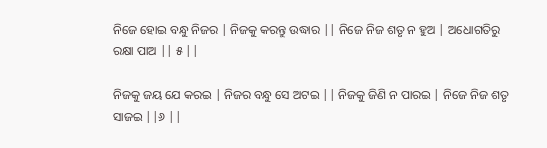ନିଜେ ହୋଇ ବନ୍ଧୁ ନିଜର | ନିଜକୁ କରନ୍ତୁ ଉଦ୍ଧାର || ନିଜେ ନିଜ ଶତୃ ନ ହୁଅ | ଅଧୋଗତିରୁ ରକ୍ଷା ପାଅ || ୫ ||

ନିଜକୁ ଜୟ ଯେ କରଇ | ନିଜର ବନ୍ଧୁ ସେ ଅଟଇ || ନିଜକୁ ଜିଣି ନ ପାରଇ | ନିଜେ ନିଜ ଶତୃ ସାଜଇ ||୬ ||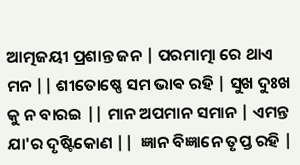ଆତ୍ମଜୟୀ ପ୍ରଶାନ୍ତ ଜନ | ପରମାତ୍ମା ରେ ଥାଏ ମନ || ଶୀତୋଷ୍ଣେ ସମ ଭାଵ ରହି | ସୁଖ ଦୁଃଖ କୁ ନ ବାରଇ || ମାନ ଅପମାନ ସମାନ | ଏମନ୍ତ ଯା'ର ଦୃଷ୍ଟିକୋଣ ||  ଜ୍ଞାନ ବିଜ୍ଞାନେ ତୃପ୍ତ ରହି |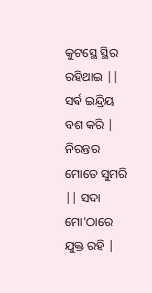କୁଟସ୍ଥେ ସ୍ଥିର ରହିଥାଇ || ସର୍ଵ ଇନ୍ଦ୍ରିୟ ବଶ କରି | ନିରନ୍ତର ମୋତେ ସୁମରି || ସଦା ମୋ'ଠାରେ ଯୁକ୍ତ ରହି |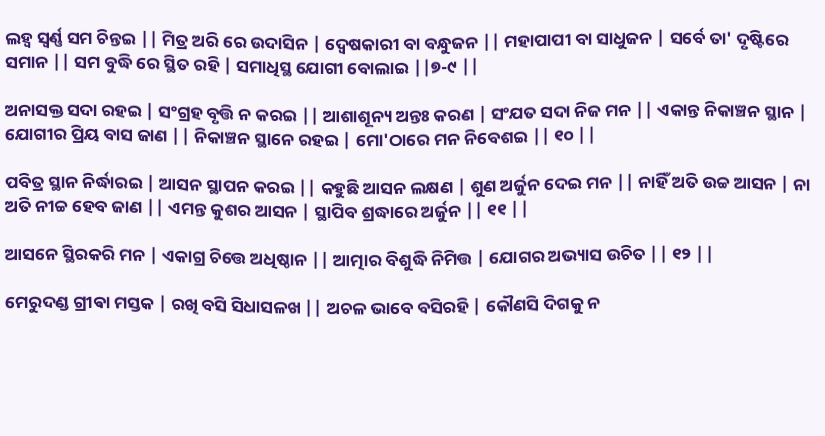ଲହ୍ୱ ସ୍ୱର୍ଣ୍ଣ ସମ ଚିନ୍ତଇ || ମିତ୍ର ଅରି ରେ ଉଦାସିନ | ଦ୍ବେଷକାରୀ ବା ବନ୍ଧୁଜନ || ମହାପାପୀ ବା ସାଧୁଜନ | ସର୍ବେ ତା' ଦୃଷ୍ଟିରେ ସମାନ || ସମ ବୁଦ୍ଧି ରେ ସ୍ଥିତ ରହି | ସମାଧିସ୍ଥ ଯୋଗୀ ବୋଲାଇ ||୭-୯ ||

ଅନାସକ୍ତ ସଦା ରହଇ | ସଂଗ୍ରହ ବୃତ୍ତି ନ କରଇ || ଆଶାଶୂନ୍ୟ ଅନ୍ତଃ କରଣ | ସଂଯତ ସଦା ନିଜ ମନ || ଏକାନ୍ତ ନିକାଞ୍ଚନ ସ୍ଥାନ | ଯୋଗୀର ପ୍ରିୟ ବାସ ଜାଣ || ନିକାଞ୍ଚନ ସ୍ଥାନେ ରହଇ | ମୋ'ଠାରେ ମନ ନିବେଶଇ || ୧୦ ||

ପବିତ୍ର ସ୍ଥାନ ନିର୍ଦ୍ଧାରଇ | ଆସନ ସ୍ଥାପନ କରଇ || କହୁଛି ଆସନ ଲକ୍ଷଣ | ଶୁଣ ଅର୍ଜୁନ ଦେଇ ମନ || ନାହିଁ ଅତି ଉଚ୍ଚ ଆସନ | ନା ଅତି ନୀଚ୍ଚ ହେବ ଜାଣ || ଏମନ୍ତ କୁଶର ଆସନ | ସ୍ଥାପିବ ଶ୍ରଦ୍ଧାରେ ଅର୍ଜୁନ || ୧୧ ||

ଆସନେ ସ୍ଥିରକରି ମନ | ଏକାଗ୍ର ଚିତ୍ତେ ଅଧିଷ୍ଠାନ || ଆତ୍ମାର ବିଶୁଦ୍ଧି ନିମିତ୍ତ | ଯୋଗର ଅଭ୍ୟାସ ଉଚିତ || ୧୨ ||

ମେରୁଦଣ୍ଡ ଗ୍ରୀଵା ମସ୍ତକ | ରଖି ବସି ସିଧାସଳଖ || ଅଚଳ ଭାବେ ବସିରହି | କୌଣସି ଦିଗକୁ ନ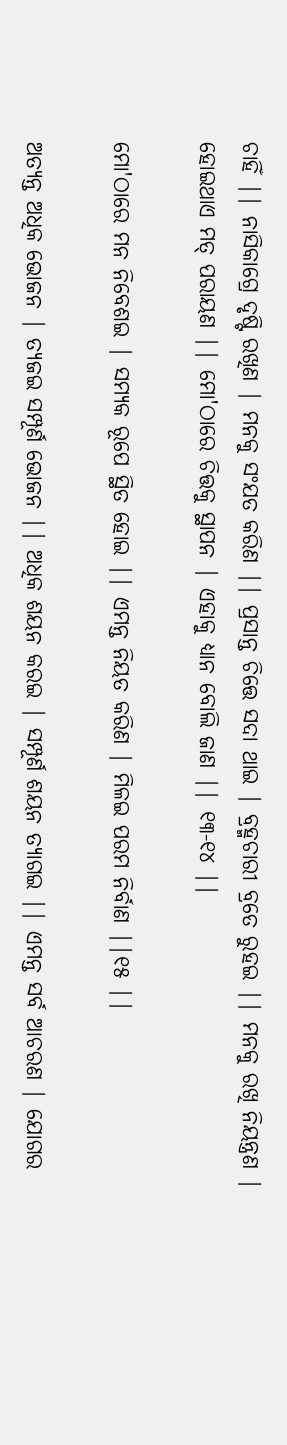ଚାହିଁ || ନାସିକାଗ୍ରେ ଦୃଷ୍ଟି ରଖିଣ | ମନକୁ ସଂଯତ କରିଣ || ପ୍ରସାନ୍ତ ଚିତ୍ତେ ସଦା ଥାଇ | ବ୍ରହ୍ମଚାରୀ ବ୍ରତେ ରୁହଇ || ମନକୁ ରଖି ନିୟନ୍ତ୍ରଣ | ହୋଇଥାଏ ମତ୍ ପରାୟଣ || ମୋ'ଠାରେ ଚିତ୍ତକୁ ସ୍ଥାପନ | ଏହାକୁ ଧ୍ୟାନ ବୋଲି ଜାଣ || ୧୩-୧୪ ||

ମୋ'ଠାରେ ମନ ନିବେଶଇ | ସମ୍ୟକ ରୂପେ ସ୍ଥିତ ହୋଇ || ଏମନ୍ତ ନିୟତ କରିଣ | ମିଳଇ ପରମ ନିର୍ବାଣ ||୧୫ ||

ଅତ୍ୟନ୍ତ ଅଧିକ ଭୋଜନ | ତ୍ୟଜଇ ସମ୍ପୂର୍ଣ ଭୋଜନ || ଅଧିକ ଶୟନ କରଇ | ସମ୍ପୂର୍ଣ ଶୟନ ତ୍ୟାଗଇ || ଏମନ୍ତ ସର୍ବ ଆଚରଣ | ଯୋଗର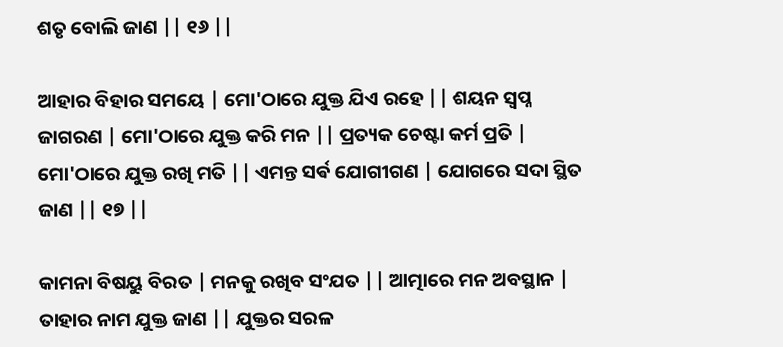ଶତୃ ବୋଲି ଜାଣ || ୧୬ ||

ଆହାର ବିହାର ସମୟେ | ମୋ'ଠାରେ ଯୁକ୍ତ ଯିଏ ରହେ || ଶୟନ ସ୍ବପ୍ନ ଜାଗରଣ | ମୋ'ଠାରେ ଯୁକ୍ତ କରି ମନ || ପ୍ରତ୍ୟକ ଚେଷ୍ଟା କର୍ମ ପ୍ରତି | ମୋ'ଠାରେ ଯୁକ୍ତ ରଖି ମତି || ଏମନ୍ତ ସର୍ଵ ଯୋଗୀଗଣ | ଯୋଗରେ ସଦା ସ୍ଥିତ ଜାଣ || ୧୭ ||

କାମନା ବିଷୟୁ ବିରତ | ମନକୁ ରଖିବ ସଂଯତ || ଆତ୍ମାରେ ମନ ଅବସ୍ଥାନ | ତାହାର ନାମ ଯୁକ୍ତ ଜାଣ || ଯୁକ୍ତର ସରଳ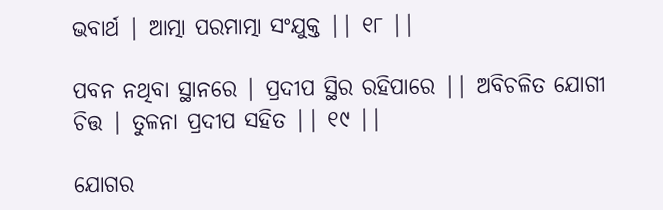ଭବାର୍ଥ | ଆତ୍ମା ପରମାତ୍ମା ସଂଯୁକ୍ତ || ୧୮ ||

ପବନ ନଥିବା ସ୍ଥାନରେ | ପ୍ରଦୀପ ସ୍ଥିର ରହିପାରେ || ଅବିଚଳିତ ଯୋଗୀ ଚିତ୍ତ | ତୁଳନା ପ୍ରଦୀପ ସହିତ || ୧୯ ||

ଯୋଗର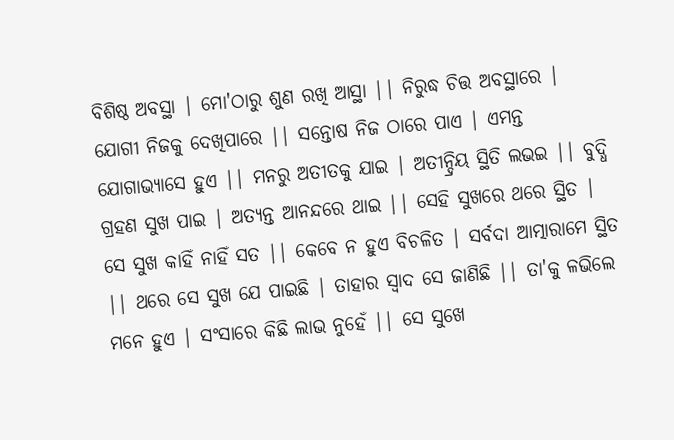ବିଶିଷ୍ଠ ଅବସ୍ଥା | ମୋ'ଠାରୁ ଶୁଣ ରଖି ଆସ୍ଥା || ନିରୁଦ୍ଧ ଚିତ୍ତ ଅବସ୍ଥାରେ | ଯୋଗୀ ନିଜକୁ ଦେଖିପାରେ || ସନ୍ତୋଷ ନିଜ ଠାରେ ପାଏ | ଏମନ୍ତ ଯୋଗାଭ୍ୟାସେ ହୁଏ || ମନରୁ ଅତୀତକୁ ଯାଇ | ଅତୀନ୍ଦ୍ରିୟ ସ୍ଥିତି ଲଭଇ || ବୁଦ୍ଧି ଗ୍ରହଣ ସୁଖ ପାଇ | ଅତ୍ୟନ୍ତ ଆନନ୍ଦରେ ଥାଇ || ସେହି ସୁଖରେ ଥରେ ସ୍ଥିତ | ସେ ସୁଖ କାହିଁ ନାହିଁ ସତ || କେବେ ନ ହୁଏ ବିଚଳିତ | ସର୍ବଦା ଆତ୍ମାରାମେ ସ୍ଥିତ || ଥରେ ସେ ସୁଖ ଯେ ପାଇଛି | ତାହାର ସ୍ୱାଦ ସେ ଜାଣିଛି || ତା'କୁ ଳଭିଲେ ମନେ ହୁଏ | ସଂସାରେ କିଛି ଲାଭ ନୁହେଁ || ସେ ସୁଖେ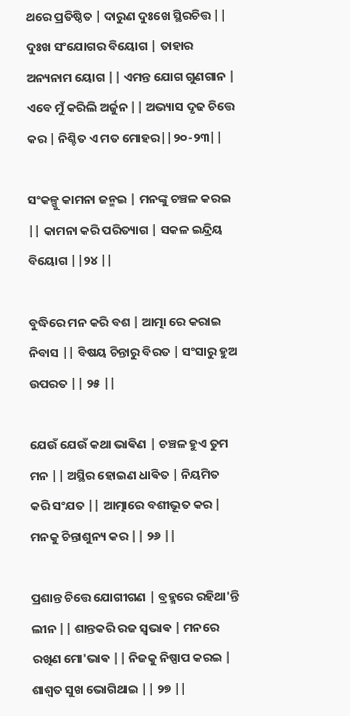ଥରେ ପ୍ରତିଷ୍ଠିତ | ଦାରୁଣ ଦୁଃଖେ ସ୍ଥିରଚିତ୍ତ || ଦୁଃଖ ସଂଯୋଗର ବିୟୋଗ | ତାହାର ଅନ୍ୟନାମ ୟୋଗ || ଏମନ୍ତ ଯୋଗ ଗୁଣଗାନ | ଏବେ ମୁଁ କରିଲି ଅର୍ଜୁନ || ଅଭ୍ୟାସ ଦୃଢ ଚିତ୍ତେ କର | ନିଶ୍ଚିତ ଏ ମତ ମୋହର||୨୦-୨୩||

ସଂକଳ୍ପୁ କାମନା ଜନ୍ମଇ | ମନଙ୍କୁ ଚଞ୍ଚଳ କରଇ || କାମନା କରି ପରିତ୍ୟାଗ | ସକଳ ଇନ୍ଦ୍ରିୟ ବିୟୋଗ ||୨୪ ||

ବୁଦ୍ଧିରେ ମନ କରି ବଶ | ଆତ୍ମା ରେ କରାଇ ନିବାସ || ବିଷୟ ଚିନ୍ତାରୁ ବିରତ | ସଂସାରୁ ହୁଅ ଉପରତ || ୨୫ ||

ଯେଉଁ ଯେଉଁ କଥା ଭାଵିଣ | ଚଞ୍ଚଳ ହୁଏ ତୁମ ମନ || ଅସ୍ଥିର ହୋଇଣ ଧାଵିତ | ନିୟମିତ କରି ସଂଯତ || ଆତ୍ମାରେ ବଶୀଭୂତ କର | ମନକୁ ଚିନ୍ତାଶୁନ୍ୟ କର || ୨୬ ||

ପ୍ରଶାନ୍ତ ଚିତ୍ତେ ଯୋଗୀଗଣ | ବ୍ରହ୍ମରେ ରହିଥା'ନ୍ତି ଲୀନ || ଶାନ୍ତକରି ରଜ ସ୍ଵଭାଵ | ମନରେ ରଖିଣ ମୋ'ଭାଵ || ନିଜକୁ ନିଷ୍ପାପ କରଇ | ଶାଶ୍ୱତ ସୁଖ ଭୋଗିଥାଇ || ୨୭ ||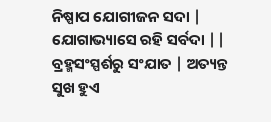ନିଷ୍ପାପ ଯୋଗୀଜନ ସଦା | ଯୋଗାଭ୍ୟାସେ ରହି ସର୍ବଦା || ବ୍ରହ୍ମସଂସ୍ପର୍ଶରୁ ସଂଯାତ | ଅତ୍ୟନ୍ତ ସୁଖ ହୁଏ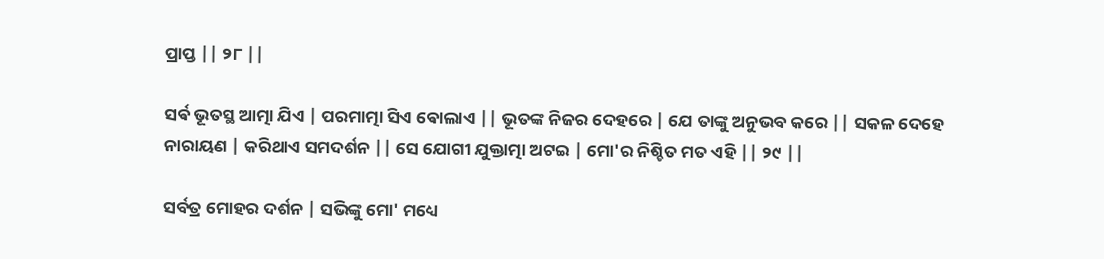ପ୍ରାପ୍ତ || ୨୮ ||

ସର୍ଵ ଭୂତସ୍ଥ ଆତ୍ମା ଯିଏ | ପରମାତ୍ମା ସିଏ ଵୋଲାଏ || ଭୂତଙ୍କ ନିଜର ଦେହରେ | ଯେ ତାଙ୍କୁ ଅନୁଭବ କରେ || ସକଳ ଦେହେ ନାରାୟଣ | କରିଥାଏ ସମଦର୍ଶନ || ସେ ଯୋଗୀ ଯୁକ୍ତାତ୍ମା ଅଟଇ | ମୋ'ର ନିଶ୍ଚିତ ମତ ଏହି || ୨୯ ||

ସର୍ବତ୍ର ମୋହର ଦର୍ଶନ | ସଭିଙ୍କୁ ମୋ' ମଧ୍ୟେ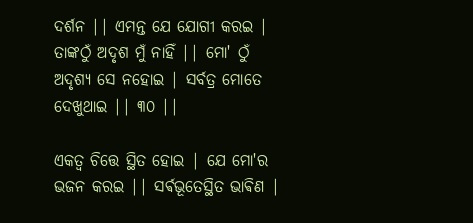ଦର୍ଶନ || ଏମନ୍ତ ଯେ ଯୋଗୀ କରଇ | ତାଙ୍କଠୁଁ ଅଦୃଶ ମୁଁ ନାହିଁ || ମୋ' ଠୁଁ ଅଦୃଶ୍ୟ ସେ ନହୋଇ | ସର୍ବତ୍ର ମୋତେ ଦେଖୁଥାଇ || ୩୦ ||

ଏକତ୍ୱ ଚିତ୍ତେ ସ୍ଥିତ ହୋଇ | ଯେ ମୋ'ର ଭଜନ କରଇ || ସର୍ଵଭୂତେସ୍ଥିତ ଭାଵିଣ |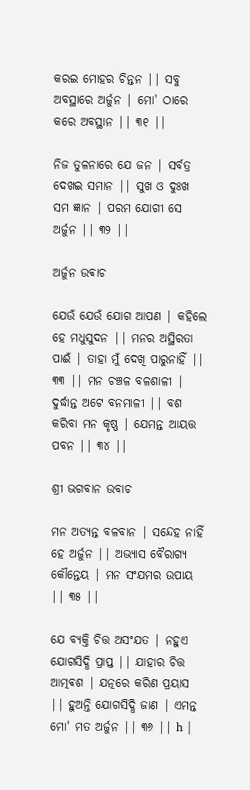କରଇ ମୋହର ଚିନ୍ତନ || ସବୁ ଅବସ୍ଥାରେ ଅର୍ଜୁନ | ମୋ' ଠାରେ କରେ ଅବସ୍ଥାନ || ୩୧ ||

ନିଜ ତୁଳନାରେ ଯେ ଜନ | ସର୍ବତ୍ର ଦେଖଇ ସମାନ || ସୁଖ ଓ ଦୁଃଖ ସମ ଜ୍ଞାନ | ପରମ ଯୋଗୀ ସେ ଅର୍ଜୁନ || ୩୨ ||

ଅର୍ଜୁନ ଉଵାଚ

ଯେଉଁ ଯେଉଁ ଯୋଗ ଆପଣ | କହିଲେ ହେ ମଧୁସୁଦନ || ମନର ଅସ୍ଥିରତା ପାଈଁ | ତାହା ମୁଁ ଦେଖି ପାରୁନାହିଁ || ୩୩ || ମନ ଚଞ୍ଚଳ ବଳଶାଳୀ | ଦୁର୍ଦ୍ଧାନ୍ତ ଅଟେ ବନମାଳୀ || ବଶ କରିବା ମନ କୃଷ୍ଣ | ଯେମନ୍ତ ଆୟତ୍ତ ପବନ || ୩୪ ||

ଶ୍ରୀ ଭଗବାନ ଉବାଚ

ମନ ଅତ୍ୟନ୍ତ ବଳବାନ | ସନ୍ଦେହ ନାହିଁ ହେ ଅର୍ଜୁନ || ଅଭ୍ୟାସ ବୈରାଗ୍ୟ କୌନ୍ତେୟ | ମନ ସଂଯମର ଉପାୟ || ୩୫ ||

ଯେ ବ୍ୟକ୍ତି ଚିତ୍ତ ଅସଂଯତ | ନହୁଏ ଯୋଗସିଦ୍ଧି ପ୍ରାପ୍ତ || ଯାହାର ଚିତ୍ତ ଆତ୍ମଵଶ | ଯତ୍ନରେ କରିଣ ପ୍ରୟାସ || ହୁଅନ୍ତି ଯୋଗସିଦ୍ଧି ଜାଣ | ଏମନ୍ତ ମୋ' ମତ ଅର୍ଜୁନ || ୩୬ || h |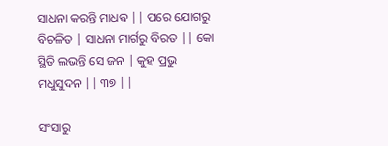ସାଧନା କରନ୍ତି ମାଧଵ || ପରେ ଯୋଗରୁ ବିଚଳିତ | ସାଧନା ମାର୍ଗରୁ ବିରତ || କୋ ସ୍ଥିତି ଲଭନ୍ତି ସେ ଜନ | କୁହ ପ୍ରଭୁ ମଧୁସୁଦନ || ୩୭ ||

ସଂସାରୁ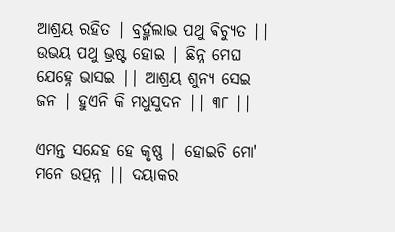ଆଶ୍ରୟ ରହିତ | ବ୍ରର୍ହ୍ମଲାଭ ପଥୁ ଵିଚ୍ୟୁତ || ଉଭୟ ପଥୁ ଭ୍ରଷ୍ଟ ହୋଇ | ଛିନ୍ନ ମେଘ ଯେହ୍ନେ ଭାସଇ || ଆଶ୍ରୟ ଶୁନ୍ୟ ସେଇ ଜନ | ହୁଏନି କି ମଧୁସୁଦନ || ୩୮ ||

ଏମନ୍ତ ସନ୍ଦେହ ହେ କୃଷ୍ଣ | ହୋଇଚି ମୋ' ମନେ ଉତ୍ପନ୍ନ || ଦୟାକର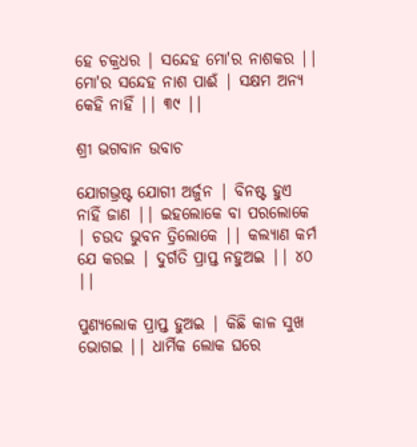ହେ ଚକ୍ରଧର | ସନ୍ଦେହ ମୋ'ର ନାଶକର || ମୋ'ର ସନ୍ଦେହ ନାଶ ପାଈଁ | ସକ୍ଷମ ଅନ୍ୟ କେହି ନାହିଁ || ୩୯ ||

ଶ୍ରୀ ଭଗବାନ ଉବାଚ

ଯୋଗଭ୍ରଷ୍ଟ ଯୋଗୀ ଅର୍ଜୁନ | ବିନଷ୍ଟ ହୁଏ ନାହିଁ ଜାଣ || ଇହଲୋକେ ବା ପରଲୋକେ | ଚଉଦ ଭୁବନ ତ୍ରିଲୋକେ || କଲ୍ୟାଣ କର୍ମ ଯେ କରଇ | ଦୁର୍ଗତି ପ୍ରାପ୍ତ ନହୁଅଇ || ୪୦ ||

ପୁଣ୍ୟଲୋକ ପ୍ରାପ୍ତ ହୁଅଇ | କିଛି କାଳ ସୁଖ ଭୋଗଇ || ଧାର୍ମିକ ଲୋକ ଘରେ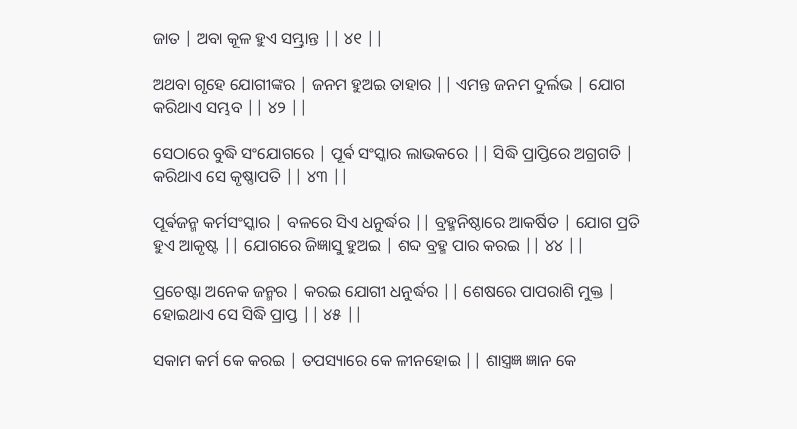ଜାତ | ଅବା କୂଳ ହୁଏ ସମ୍ଭ୍ରାନ୍ତ || ୪୧ ||

ଅଥବା ଗୃହେ ଯୋଗୀଙ୍କର | ଜନମ ହୁଅଇ ତାହାର || ଏମନ୍ତ ଜନମ ଦୁର୍ଲଭ | ଯୋଗ କରିଥାଏ ସମ୍ଭବ || ୪୨ ||

ସେଠାରେ ବୁଦ୍ଧି ସଂଯୋଗରେ | ପୂର୍ଵ ସଂସ୍କାର ଲାଭକରେ || ସିଦ୍ଧି ପ୍ରାପ୍ତିରେ ଅଗ୍ରଗତି | କରିଥାଏ ସେ କୃଷ୍ଣାପତି || ୪୩ ||

ପୂର୍ଵଜନ୍ମ କର୍ମସଂସ୍କାର | ବଳରେ ସିଏ ଧନୁର୍ଦ୍ଧର || ବ୍ରହ୍ମନିଷ୍ଠାରେ ଆକର୍ଷିତ | ଯୋଗ ପ୍ରତି ହୁଏ ଆକୃଷ୍ଟ || ଯୋଗରେ ଜିଜ୍ଞାସୁ ହୁଅଇ | ଶବ୍ଦ ବ୍ରହ୍ମ ପାର କରଇ || ୪୪ ||

ପ୍ରଚେଷ୍ଟା ଅନେକ ଜନ୍ମର | କରଇ ଯୋଗୀ ଧନୁର୍ଦ୍ଧର || ଶେଷରେ ପାପରାଶି ମୁକ୍ତ | ହୋଇଥାଏ ସେ ସିଦ୍ଧି ପ୍ରାପ୍ତ || ୪୫ ||

ସକାମ କର୍ମ କେ କରଇ | ତପସ୍ୟାରେ କେ ଳୀନହୋଇ || ଶାସ୍ତ୍ରଜ୍ଞ ଜ୍ଞାନ କେ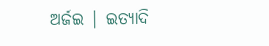ଅର୍ଜଇ | ଇତ୍ୟାଦି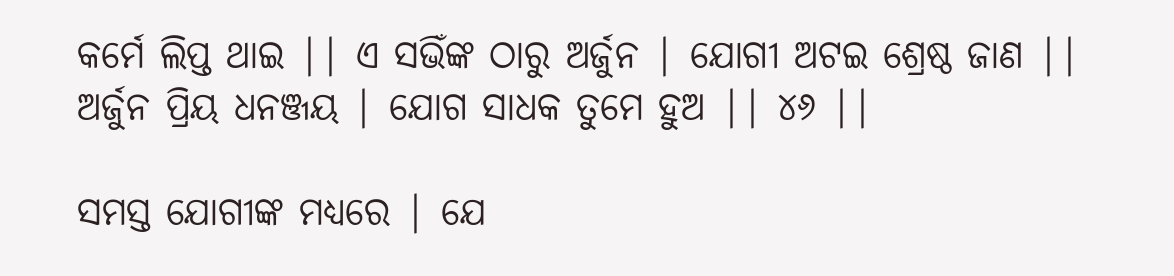କର୍ମେ ଲିପ୍ତ ଥାଇ || ଏ ସଭିଁଙ୍କ ଠାରୁ ଅର୍ଜୁନ | ଯୋଗୀ ଅଟଇ ଶ୍ରେଷ୍ଠ ଜାଣ || ଅର୍ଜୁନ ପ୍ରିୟ ଧନଞ୍ଜୟ | ଯୋଗ ସାଧକ ତୁମେ ହୁଅ || ୪୬ ||

ସମସ୍ତ ଯୋଗୀଙ୍କ ମଧ୍ୟରେ | ଯେ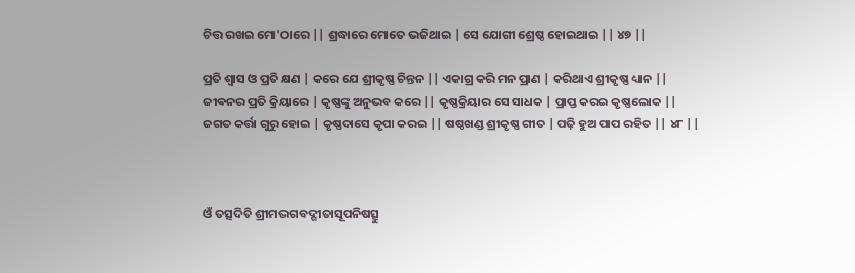ଚିତ୍ତ ରଖଇ ମୋ'ଠାରେ || ଶ୍ରଦ୍ଧାରେ ମୋତେ ଭଜିଥାଇ | ସେ ଯୋଗୀ ଶ୍ରେଷ୍ଠ ହୋଇଥାଇ || ୪୭ ||

ପ୍ରତି ଶ୍ୱାସ ଓ ପ୍ରତି କ୍ଷଣ | କରେ ଯେ ଶ୍ରୀକୃଷ୍ଣ ଚିନ୍ତନ || ଏକାଗ୍ର କରି ମନ ପ୍ରାଣ | କରିଥାଏ ଶ୍ରୀକୃଷ୍ଣ ଧ୍ୟାନ || ଜୀଵନର ପ୍ରତି କ୍ରିୟାରେ | କୃଷ୍ଣଙ୍କୁ ଅନୁଭବ କରେ || କୃଷ୍ଣକ୍ରିୟାର ସେ ସାଧକ | ପ୍ରାପ୍ତ କରଇ କୃଷ୍ଣଲୋକ || ଜଗତ କର୍ତ୍ତା ଗୁରୁ ହୋଇ | କୃଷ୍ଣଦାସେ କୃପା କରଇ || ଷଷ୍ଠଖଣ୍ଡ ଶ୍ରୀକୃଷ୍ଣ ଗୀତ | ପଢ଼ି ହୁଅ ପାପ ରହିତ || ୪୮ ||



ଓଁ ତତ୍ସଦିତି ଶ୍ରୀମଦ୍ଭଗବଦ୍ଗୀତାସୂପନିଷତ୍ସୁ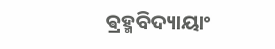ଵ୍ରହ୍ମବିଦ୍ୟାୟାଂ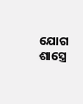ଯୋଗ ଶାସ୍ତ୍ରେ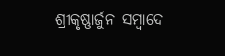ଶ୍ରୀକୃଷ୍ଣାର୍ଜୁନ ସମ୍ବାଦେ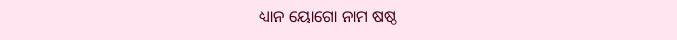ଧ୍ୟାନ ୟୋଗୋ ନାମ ଷଷ୍ଠ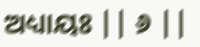ଅଧ୍ୟାୟଃ || ୬ ||